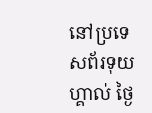នៅប្រទេសព័រទុយហ្គាល់ ថ្ងៃ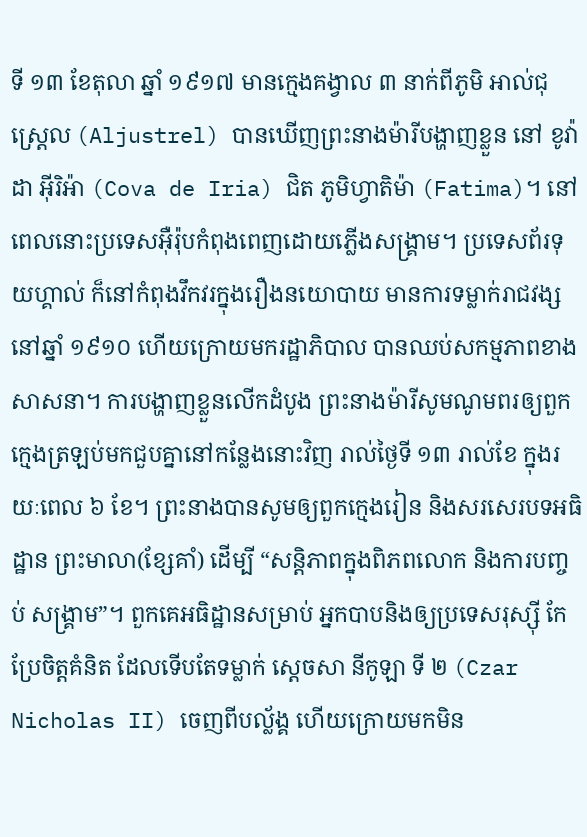ទី ១៣ ខែតុលា ឆ្នាំ ១៩១៧ មានក្មេងគង្វាល ៣ នាក់ពីភូមិ អាល់ជុស្ត្រេល (Aljustrel) បានឃើញព្រះនាងម៉ារីបង្ហាញខ្លួន នៅ ខូវ៉ា ដា អ៊ីរិអ៉ា (Cova de Iria) ជិត ភូមិហ្វាតិម៉ា (Fatima)។ នៅពេលនោះប្រទេសអ៊ឺរ៉ុបកំពុងពេញដោយភ្លើងសង្គ្រាម។ ប្រទេសព័រទុយហ្គាល់ ក៏នៅកំពុងវឹកវរក្នុងរឿងនយោបាយ មានការទម្លាក់រាជវង្សនៅឆ្នាំ ១៩១០ ហើយក្រោយមករដ្ឋាភិបាល បានឈប់សកម្មភាពខាងសាសនា។ ការបង្ហាញខ្លួនលើកដំបូង ព្រះនាងម៉ារីសូមណូមពរឲ្យពួកក្មេងត្រឡប់មកជួបគ្នានៅកន្លែងនោះវិញ រាល់ថ្ងៃទី ១៣ រាល់ខែ ក្នុងរយៈពេល ៦ ខែ។ ព្រះនាងបានសូមឲ្យពួកក្មេងរៀន និងសរសេរបទអធិដ្ឋាន ព្រះមាលា(ខ្សែគាំ) ដើម្បី “សន្តិភាពក្នុងពិភពលោក និងការបញ្ចប់ សង្គ្រាម”។ ពួកគេអធិដ្ឋានសម្រាប់ អ្នកបាបនិងឲ្យប្រទេសរុស្ស៊ី កែប្រែចិត្តគំនិត ដែលទើបតែទម្លាក់ ស្តេចសា នីកូឡា ទី ២ (Czar Nicholas II) ចេញពីបល្ល័ង្គ ហើយក្រោយមកមិន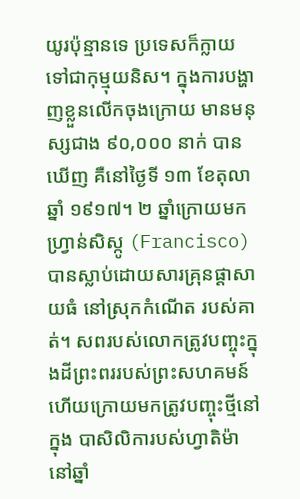យូរប៉ុន្មានទេ ប្រទេសក៏ក្លាយទៅជាកុម្មុយនិស។ ក្នុងការបង្ហាញខ្លួនលើកចុងក្រោយ មានមនុស្សជាង ៩០,០០០ នាក់ បានឃើញ គឺនៅថ្ងៃទី ១៣ ខែតុលា ឆ្នាំ ១៩១៧។ ២ ឆ្នាំក្រោយមក ហ្វ្រាន់សិស្កូ (Francisco) បានស្លាប់ដោយសារគ្រុនផ្តាសាយធំ នៅស្រុកកំណើត របស់គាត់។ សពរបស់លោកត្រូវបញ្ចុះក្នុងដីព្រះពររបស់ព្រះសហគមន៍ ហើយក្រោយមកត្រូវបញ្ចុះថ្មីនៅក្នុង បាសិលិការបស់ហ្វាតិម៉ា នៅឆ្នាំ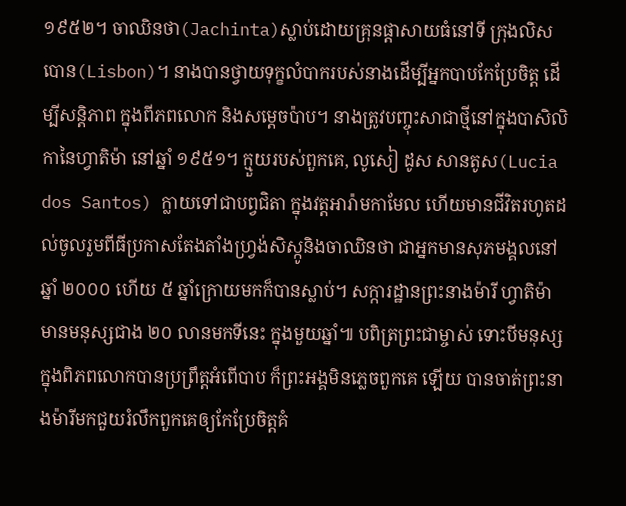១៩៥២។ ចាឈិនថា(Jachinta)ស្លាប់ដោយគ្រុនផ្តាសាយធំនៅទី ក្រុងលិសបោន(Lisbon)។ នាងបានថ្វាយទុក្ខលំបាករបស់នាងដើម្បីអ្នកបាបកែប្រែចិត្ត ដើម្បីសន្តិភាព ក្នុងពីភពលោក និងសម្តេចប៉ាប។ នាងត្រូវបញ្ចុះសាជាថ្មីនៅក្នុងបាសិលិកានៃហ្វាតិម៉ា នៅឆ្នាំ ១៩៥១។ ក្មួយរបស់ពួកគេ, លូសៀ ដូស សានតូស(Lucia dos Santos) ក្លាយទៅជាបព្វជិតា ក្នុងវត្តអារ៉ាមកាមែល ហើយមានជីវិតរហូតដល់ចូលរួមពីធីប្រកាសតែងតាំងហ្វ្រង់សិស្កូនិងចាឈិនថា ជាអ្នកមានសុភមង្គលនៅឆ្នាំ ២០០០ ហើយ ៥ ឆ្នាំក្រោយមកក៏បានស្លាប់។ សក្ការដ្ឋានព្រះនាងម៉ារី ហ្វាតិម៉ា មានមនុស្សជាង ២០ លានមកទីនេះ ក្នុងមួយឆ្នាំ៕ បពិត្រព្រះជាម្ចាស់ ទោះបីមនុស្សក្នុងពិភពលោកបានប្រព្រឹត្តអំពើបាប ក៏ព្រះអង្គមិនភ្លេចពួកគេ ឡើយ បានចាត់ព្រះនាងម៉ារីមកជួយរំលឹកពួកគេឲ្យកែប្រែចិត្តគំ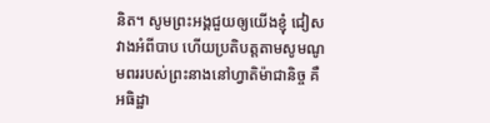និត។ សូមព្រះអង្គជួយឲ្យយើងខ្ញុំ ជៀសវាងអំពីបាប ហើយប្រតិបត្តតាមសូមណូមពររបស់ព្រះនាងនៅហ្វាតិម៉ាជានិច្ច គឺ អធិដ្ឋា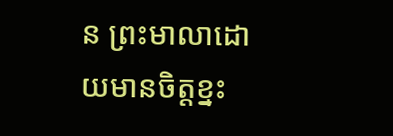ន ព្រះមាលាដោយមានចិត្តខ្នះ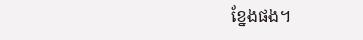ខ្នែងផង។